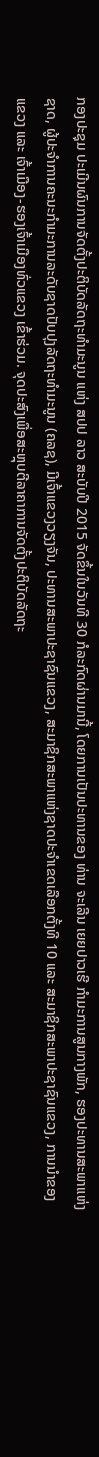ກອງປະຊຸມ ປະເມີນຜົນການຈັດຕັ້ງປະຕິບັດລັດຖະທຳມະນູນ ແຫ່ງ ສປປ ລາວ ສະບັບປີ 2015 ຈັດຂຶ້ນໃນວັນທີ 30 ກໍລະກົດຜ່ານມານີ້, ໂດຍການເປັນປະທານຂອງ ທ່ານ ຈະເລີນ ເຍຍປາວເຮີ ກໍາມະການສູນກາງພັກ, ຮອງປະທານສະພາແຫ່ງຊາດ, ຜູ້ປະຈຳການຄະນະກຳມະການລະດັບຊາດປັບປຸງລັດຖະທຳມະນູນ (ຄລຊ), ມີເຈົ້າແຂວງວຽງຈັນ, ປະທານສະພາປະຊາຊົນແຂວງ, ສະມາຊິກສະພາແຫ່ງຊາດປະຈຳເຂດເລືອກຕັ້ງທີ 10 ແລະ ສະມາຊິກສະພາປະຊາຊົນແຂວງ, ການນຳຂອງແຂວງ ແລະ ເຈົ້າເມືອງ-ຮອງເຈົ້າເມືອງທົ່ວແຂວງ ເຂົ້າຮ່ວມ. ຈຸດປະສົງເພື່ອສະຫຼຸບຕີລາຄາການຈັດຕັ້ງປະຕິບັດລັດຖະ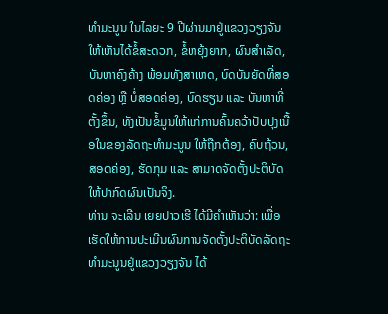ທຳມະນູນ ໃນໄລຍະ 9 ປີຜ່ານມາຢູ່ແຂວງວຽງຈັນ ໃຫ້ເຫັນໄດ້ຂໍ້ສະດວກ, ຂໍ້ຫຍຸ້ງຍາກ, ຜົນສຳເລັດ, ບັນຫາຄົງຄ້າງ ພ້ອມທັງສາເຫດ, ບົດບັນຍັດທີ່ສອດຄ່ອງ ຫຼື ບໍ່ສອດຄ່ອງ, ບົດຮຽນ ແລະ ບັນຫາທີ່ຕັ້ງຂຶ້ນ, ທັງເປັນຂໍ້ມູນໃຫ້ແກ່ການຄົ້ນຄວ້າປັບປຸງເນື້ອໃນຂອງລັດຖະທຳມະນູນ ໃຫ້ຖືກຕ້ອງ, ຄົບຖ້ວນ, ສອດຄ່ອງ, ຮັດກຸມ ແລະ ສາມາດຈັດຕັ້ງປະຕິບັດໃຫ້ປາກົດຜົນເປັນຈິງ.
ທ່ານ ຈະເລີນ ເຍຍປາວເຮີ ໄດ້ມີຄໍາເຫັນວ່າ: ເພື່ອເຮັດໃຫ້ການປະເມີນຜົນການຈັດຕັ້ງປະຕິບັດລັດຖະທຳມະນູນຢູ່ແຂວງວຽງຈັນ ໄດ້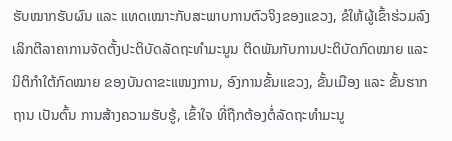ຮັບໝາກຮັບຜົນ ແລະ ແທດເໝາະກັບສະພາບການຕົວຈິງຂອງແຂວງ, ຂໍໃຫ້ຜູ້ເຂົ້າຮ່ວມລົງເລິກຕີລາຄາການຈັດຕັ້ງປະຕິບັດລັດຖະທຳມະນູນ ຕິດພັນກັບການປະຕິບັດກົດໝາຍ ແລະ ນິຕິກໍາໃຕ້ກົດໝາຍ ຂອງບັນດາຂະແໜງການ, ອົງການຂັ້ນແຂວງ, ຂັ້ນເມືອງ ແລະ ຂັ້ນຮາກຖານ ເປັນຕົ້ນ ການສ້າງຄວາມຮັບຮູ້, ເຂົ້າໃຈ ທີ່ຖືກຕ້ອງຕໍ່ລັດຖະທໍາມະນູ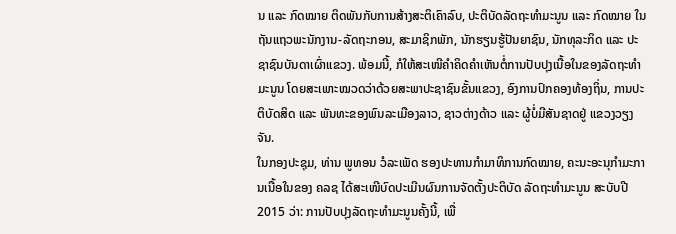ນ ແລະ ກົດໝາຍ ຕິດພັນກັບການສ້າງສະຕິເຄົາລົບ, ປະຕິບັດລັດຖະທຳມະນູນ ແລະ ກົດໝາຍ ໃນຖັນແຖວພະນັກງານ-ລັດຖະກອນ, ສະມາຊິກພັກ, ນັກຮຽນຮູ້ປັນຍາຊົນ, ນັກທຸລະກິດ ແລະ ປະຊາຊົນບັນດາເຜົ່າແຂວງ. ພ້ອມນີ້, ກໍໃຫ້ສະເໜີຄໍາຄິດຄໍາເຫັນຕໍ່ການປັບປຸງເນື້ອໃນຂອງລັດຖະທຳມະນູນ ໂດຍສະເພາະໝວດວ່າດ້ວຍສະພາປະຊາຊົນຂັ້ນແຂວງ, ອົງການປົກຄອງທ້ອງຖິ່ນ, ການປະຕິບັດສິດ ແລະ ພັນທະຂອງພົນລະເມືອງລາວ, ຊາວຕ່າງດ້າວ ແລະ ຜູ້ບໍ່ມີສັນຊາດຢູ່ ແຂວງວຽງຈັນ.
ໃນກອງປະຊຸມ, ທ່ານ ພູທອນ ວໍລະເພັດ ຮອງປະທານກຳມາທິການກົດໝາຍ, ຄະນະອະນຸກຳມະການເນື້ອໃນຂອງ ຄລຊ ໄດ້ສະເໜີບົດປະເມີນຜົນການຈັດຕັ້ງປະຕິບັດ ລັດຖະທຳມະນູນ ສະບັບປີ 2015 ວ່າ: ການປັບປຸງລັດຖະທຳມະນູນຄັ້ງນີ້, ເພື່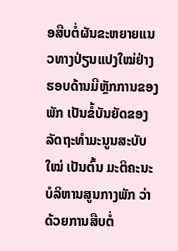ອສືບຕໍ່ຜັນຂະຫຍາຍແນວທາງປ່ຽນແປງໃໝ່ຢ່າງຮອບດ້ານມີຫຼັກການຂອງພັກ ເປັນຂໍ້ບັນຍັດຂອງລັດຖະທຳມະນູນສະບັບໃໝ່ ເປັນຕົ້ນ ມະຕິຄະນະບໍລິຫານສູນກາງພັກ ວ່າດ້ວຍການສືບຕໍ່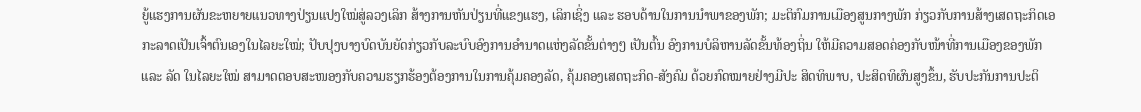ຍູ້ແຮງການຜັນຂະຫຍາຍແນວທາງປ່ຽນແປງໃໝ່ສູ່ລວງເລິກ ສ້າງການຫັນປ່ຽນທີ່ແຂງແຮງ, ເລິກເຊິ່ງ ແລະ ຮອບດ້ານໃນການນຳພາຂອງພັກ; ມະຕິກົມການເມືອງສູນກາງພັກ ກ່ຽວກັບການສ້າງເສດຖະກິດເອກະລາດເປັນເຈົ້າຕົນເອງໃນໄລຍະໃໝ່; ປັບປຸງບາງບົດບັນຍັດກ່ຽວກັບລະບົບອົງການອຳນາດແຫ່ງລັດຂັ້ນຕ່າງໆ ເປັນຕົ້ນ ອົງການບໍລິຫານລັດຂັ້ນທ້ອງຖິ່ນ ໃຫ້ມີຄວາມສອດຄ່ອງກັບໜ້າທີ່ການເມືອງຂອງພັກ ແລະ ລັດ ໃນໄລຍະໃໝ່ ສາມາດຕອບສະໜອງກັບຄວາມຮຽກຮ້ອງຕ້ອງການໃນການຄຸ້ມຄອງລັດ, ຄຸ້ມຄອງເສດຖະກິດ-ສັງຄົມ ດ້ວຍກົດໝາຍຢ່າງມີປະ ສິດທິພາບ, ປະສິດທິຜົນສູງຂຶ້ນ, ຮັບປະກັນການປະຕິ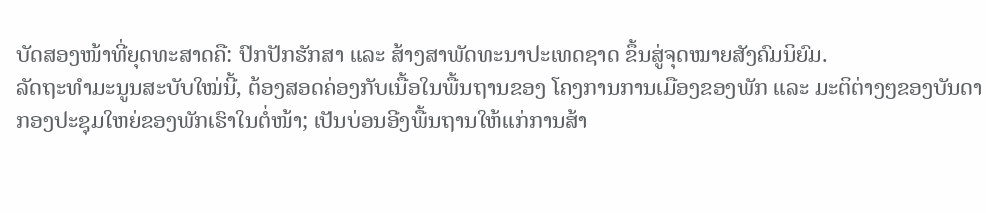ບັດສອງໜ້າທີ່ຍຸດທະສາດຄື: ປົກປັກຮັກສາ ແລະ ສ້າງສາພັດທະນາປະເທດຊາດ ຂຶ້ນສູ່ຈຸດໝາຍສັງຄົມນິຍົມ.
ລັດຖະທຳມະນູນສະບັບໃໝ່ນີ້, ຕ້ອງສອດຄ່ອງກັບເນື້ອໃນພື້ນຖານຂອງ ໂຄງການການເມືອງຂອງພັກ ແລະ ມະຕິຕ່າງໆຂອງບັນດາກອງປະຊຸມໃຫຍ່ຂອງພັກເຮົາໃນຕໍ່ໜ້າ; ເປັນບ່ອນອີງພື້ນຖານໃຫ້ແກ່ການສ້າ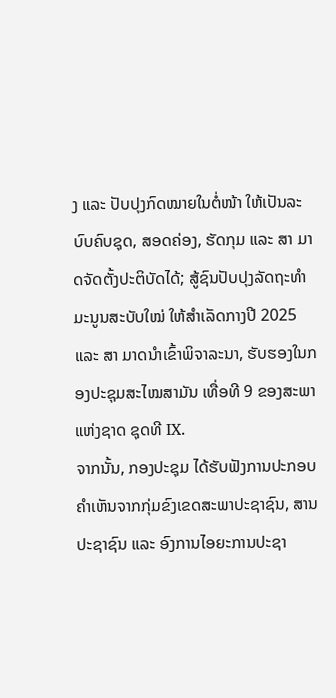ງ ແລະ ປັບປຸງກົດໝາຍໃນຕໍ່ໜ້າ ໃຫ້ເປັນລະບົບຄົບຊຸດ, ສອດຄ່ອງ, ຮັດກຸມ ແລະ ສາ ມາດຈັດຕັ້ງປະຕິບັດໄດ້; ສູ້ຊົນປັບປຸງລັດຖະທຳມະນູນສະບັບໃໝ່ ໃຫ້ສຳເລັດກາງປີ 2025 ແລະ ສາ ມາດນຳເຂົ້າພິຈາລະນາ, ຮັບຮອງໃນກອງປະຊຸມສະໄໝສາມັນ ເທື່ອທີ 9 ຂອງສະພາແຫ່ງຊາດ ຊຸດທີ IX.
ຈາກນັ້ນ, ກອງປະຊຸມ ໄດ້ຮັບຟັງການປະກອບຄຳເຫັນຈາກກຸ່ມຂົງເຂດສະພາປະຊາຊົນ, ສານປະຊາຊົນ ແລະ ອົງການໄອຍະການປະຊາ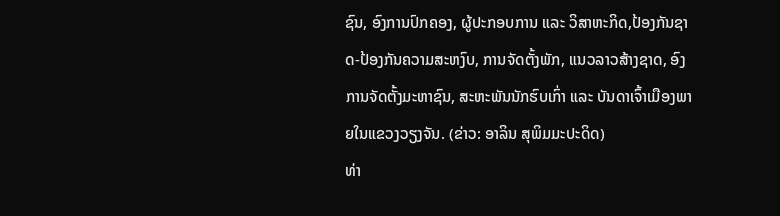ຊົນ, ອົງການປົກຄອງ, ຜູ້ປະກອບການ ແລະ ວິສາຫະກິດ,ປ້ອງກັນຊາດ-ປ້ອງກັນຄວາມສະຫງົບ, ການຈັດຕັ້ງພັກ, ແນວລາວສ້າງຊາດ, ອົງການຈັດຕັ້ງມະຫາຊົນ, ສະຫະພັນນັກຮົບເກົ່າ ແລະ ບັນດາເຈົ້າເມືອງພາຍໃນແຂວງວຽງຈັນ. (ຂ່າວ: ອາລິນ ສຸພິມມະປະດິດ)
ທ່າ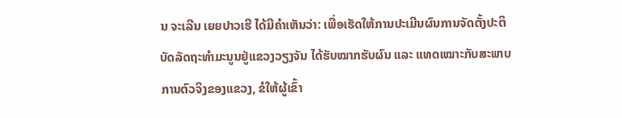ນ ຈະເລີນ ເຍຍປາວເຮີ ໄດ້ມີຄໍາເຫັນວ່າ: ເພື່ອເຮັດໃຫ້ການປະເມີນຜົນການຈັດຕັ້ງປະຕິບັດລັດຖະທຳມະນູນຢູ່ແຂວງວຽງຈັນ ໄດ້ຮັບໝາກຮັບຜົນ ແລະ ແທດເໝາະກັບສະພາບການຕົວຈິງຂອງແຂວງ, ຂໍໃຫ້ຜູ້ເຂົ້າ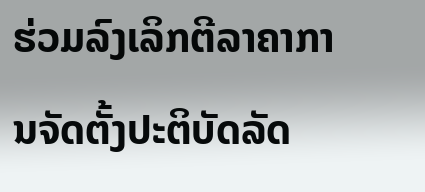ຮ່ວມລົງເລິກຕີລາຄາການຈັດຕັ້ງປະຕິບັດລັດ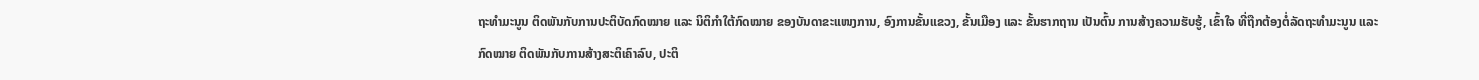ຖະທຳມະນູນ ຕິດພັນກັບການປະຕິບັດກົດໝາຍ ແລະ ນິຕິກໍາໃຕ້ກົດໝາຍ ຂອງບັນດາຂະແໜງການ, ອົງການຂັ້ນແຂວງ, ຂັ້ນເມືອງ ແລະ ຂັ້ນຮາກຖານ ເປັນຕົ້ນ ການສ້າງຄວາມຮັບຮູ້, ເຂົ້າໃຈ ທີ່ຖືກຕ້ອງຕໍ່ລັດຖະທໍາມະນູນ ແລະ ກົດໝາຍ ຕິດພັນກັບການສ້າງສະຕິເຄົາລົບ, ປະຕິ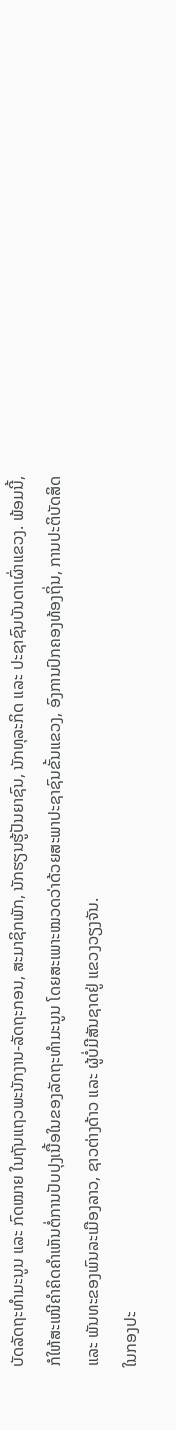ບັດລັດຖະທຳມະນູນ ແລະ ກົດໝາຍ ໃນຖັນແຖວພະນັກງານ-ລັດຖະກອນ, ສະມາຊິກພັກ, ນັກຮຽນຮູ້ປັນຍາຊົນ, ນັກທຸລະກິດ ແລະ ປະຊາຊົນບັນດາເຜົ່າແຂວງ. ພ້ອມນີ້, ກໍໃຫ້ສະເໜີຄໍາຄິດຄໍາເຫັນຕໍ່ການປັບປຸງເນື້ອໃນຂອງລັດຖະທຳມະນູນ ໂດຍສະເພາະໝວດວ່າດ້ວຍສະພາປະຊາຊົນຂັ້ນແຂວງ, ອົງການປົກຄອງທ້ອງຖິ່ນ, ການປະຕິບັດສິດ ແລະ ພັນທະຂອງພົນລະເມືອງລາວ, ຊາວຕ່າງດ້າວ ແລະ ຜູ້ບໍ່ມີສັນຊາດຢູ່ ແຂວງວຽງຈັນ.
ໃນກອງປະ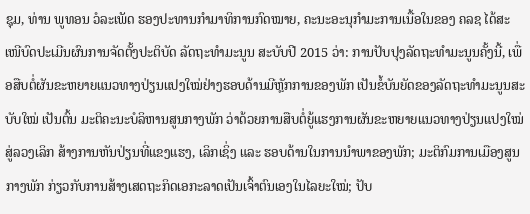ຊຸມ, ທ່ານ ພູທອນ ວໍລະເພັດ ຮອງປະທານກຳມາທິການກົດໝາຍ, ຄະນະອະນຸກຳມະການເນື້ອໃນຂອງ ຄລຊ ໄດ້ສະເໜີບົດປະເມີນຜົນການຈັດຕັ້ງປະຕິບັດ ລັດຖະທຳມະນູນ ສະບັບປີ 2015 ວ່າ: ການປັບປຸງລັດຖະທຳມະນູນຄັ້ງນີ້, ເພື່ອສືບຕໍ່ຜັນຂະຫຍາຍແນວທາງປ່ຽນແປງໃໝ່ຢ່າງຮອບດ້ານມີຫຼັກການຂອງພັກ ເປັນຂໍ້ບັນຍັດຂອງລັດຖະທຳມະນູນສະບັບໃໝ່ ເປັນຕົ້ນ ມະຕິຄະນະບໍລິຫານສູນກາງພັກ ວ່າດ້ວຍການສືບຕໍ່ຍູ້ແຮງການຜັນຂະຫຍາຍແນວທາງປ່ຽນແປງໃໝ່ສູ່ລວງເລິກ ສ້າງການຫັນປ່ຽນທີ່ແຂງແຮງ, ເລິກເຊິ່ງ ແລະ ຮອບດ້ານໃນການນຳພາຂອງພັກ; ມະຕິກົມການເມືອງສູນກາງພັກ ກ່ຽວກັບການສ້າງເສດຖະກິດເອກະລາດເປັນເຈົ້າຕົນເອງໃນໄລຍະໃໝ່; ປັບ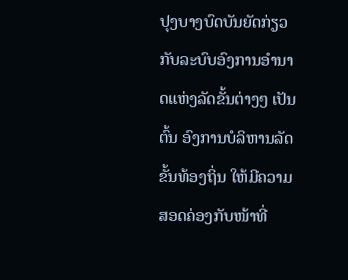ປຸງບາງບົດບັນຍັດກ່ຽວກັບລະບົບອົງການອຳນາດແຫ່ງລັດຂັ້ນຕ່າງໆ ເປັນຕົ້ນ ອົງການບໍລິຫານລັດຂັ້ນທ້ອງຖິ່ນ ໃຫ້ມີຄວາມສອດຄ່ອງກັບໜ້າທີ່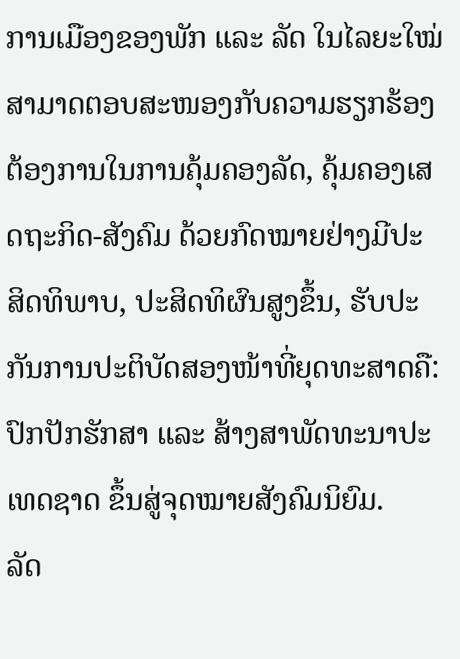ການເມືອງຂອງພັກ ແລະ ລັດ ໃນໄລຍະໃໝ່ ສາມາດຕອບສະໜອງກັບຄວາມຮຽກຮ້ອງຕ້ອງການໃນການຄຸ້ມຄອງລັດ, ຄຸ້ມຄອງເສດຖະກິດ-ສັງຄົມ ດ້ວຍກົດໝາຍຢ່າງມີປະ ສິດທິພາບ, ປະສິດທິຜົນສູງຂຶ້ນ, ຮັບປະກັນການປະຕິບັດສອງໜ້າທີ່ຍຸດທະສາດຄື: ປົກປັກຮັກສາ ແລະ ສ້າງສາພັດທະນາປະເທດຊາດ ຂຶ້ນສູ່ຈຸດໝາຍສັງຄົມນິຍົມ.
ລັດ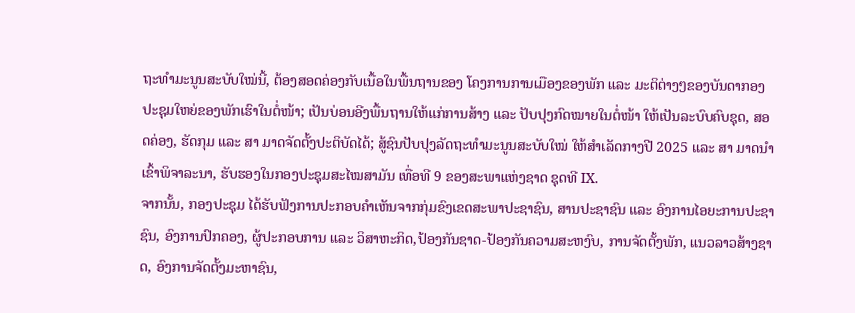ຖະທຳມະນູນສະບັບໃໝ່ນີ້, ຕ້ອງສອດຄ່ອງກັບເນື້ອໃນພື້ນຖານຂອງ ໂຄງການການເມືອງຂອງພັກ ແລະ ມະຕິຕ່າງໆຂອງບັນດາກອງປະຊຸມໃຫຍ່ຂອງພັກເຮົາໃນຕໍ່ໜ້າ; ເປັນບ່ອນອີງພື້ນຖານໃຫ້ແກ່ການສ້າງ ແລະ ປັບປຸງກົດໝາຍໃນຕໍ່ໜ້າ ໃຫ້ເປັນລະບົບຄົບຊຸດ, ສອດຄ່ອງ, ຮັດກຸມ ແລະ ສາ ມາດຈັດຕັ້ງປະຕິບັດໄດ້; ສູ້ຊົນປັບປຸງລັດຖະທຳມະນູນສະບັບໃໝ່ ໃຫ້ສຳເລັດກາງປີ 2025 ແລະ ສາ ມາດນຳເຂົ້າພິຈາລະນາ, ຮັບຮອງໃນກອງປະຊຸມສະໄໝສາມັນ ເທື່ອທີ 9 ຂອງສະພາແຫ່ງຊາດ ຊຸດທີ IX.
ຈາກນັ້ນ, ກອງປະຊຸມ ໄດ້ຮັບຟັງການປະກອບຄຳເຫັນຈາກກຸ່ມຂົງເຂດສະພາປະຊາຊົນ, ສານປະຊາຊົນ ແລະ ອົງການໄອຍະການປະຊາຊົນ, ອົງການປົກຄອງ, ຜູ້ປະກອບການ ແລະ ວິສາຫະກິດ,ປ້ອງກັນຊາດ-ປ້ອງກັນຄວາມສະຫງົບ, ການຈັດຕັ້ງພັກ, ແນວລາວສ້າງຊາດ, ອົງການຈັດຕັ້ງມະຫາຊົນ,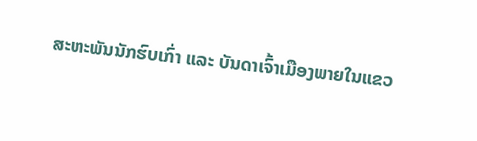ສະຫະພັນນັກຮົບເກົ່າ ແລະ ບັນດາເຈົ້າເມືອງພາຍໃນແຂວ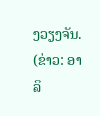ງວຽງຈັນ. (ຂ່າວ: ອາລິ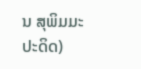ນ ສຸພິມມະປະດິດ)